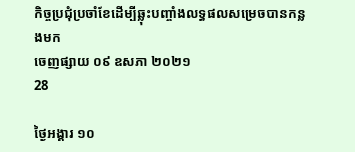កិច្ចប្រជុំប្រចាំខែដើម្បីឆ្លុះបញ្ចាំងលទ្ធផលសម្រេចបានកន្លងមក
ចេញផ្សាយ ០៩ ឧសភា ២០២១
28

ថ្ងៃអង្គារ ១០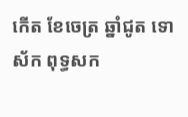កើត ខែចេត្រ ឆ្នាំជូត ទោស័ក ពុទ្ធសក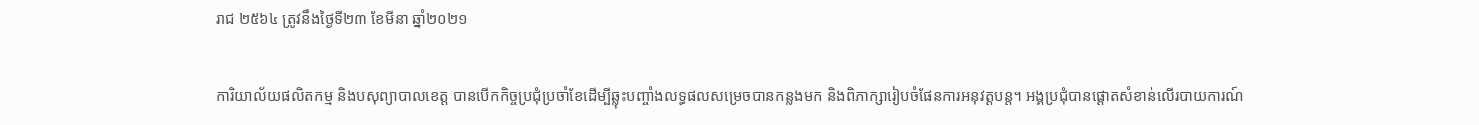រាជ ២៥៦៤ ត្រូវនឹងថ្ងៃទី២៣ ខែមីនា ឆ្នាំ២០២១

ការិយាល័យផលិតកម្ម និងបសុព្យាបាលខេត្ត បានបើកកិច្ចប្រជុំប្រចាំខែដើម្បីឆ្លុះបញ្ចាំងលទ្ធផលសម្រេចបានកន្លងមក និងពិភាក្សារៀបចំផែនការអនុវត្តបន្ត។ អង្គប្រជុំបានផ្តោតសំខាន់លើរបាយការណ៍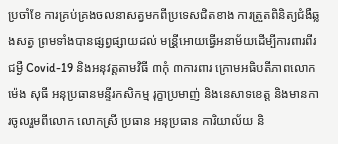ប្រចាំខែ ការគ្រប់គ្រងចលនាសត្វមកពីប្រទេសជិតខាង ការត្រួតពិនិត្យជំងឺឆ្លងសត្វ ព្រមទាំងបានផ្សព្វផ្សាយដល់ មន្រី្តអោយធ្វើអនាម័យដើម្បីការពារពីរជម្ងឺ Covid-19 និងអនុវត្ដតាមវិធី ៣កុំ ៣ការពារ ក្រោមអធិបតីភាពលោក ម៉េង សុធី អនុប្រធានមន្ទីរកសិកម្ម រុក្ខាប្រមាញ់ និងនេសាទខេត្ត និងមានការចូលរួមពីលោក លោកស្រី ប្រធាន អនុប្រធាន ការិយាល័យ និ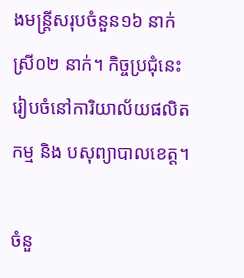ងមន្ត្រីសរុបចំនួន១៦ នាក់ ស្រី០២ នាក់។ កិច្ចប្រជុំនេះរៀបចំនៅការិយាល័យផលិតកម្ម និង បសុព្យាបាលខេត្ត។

ចំនួ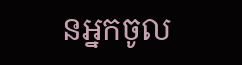នអ្នកចូល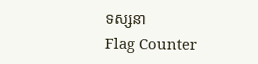ទស្សនា
Flag Counter